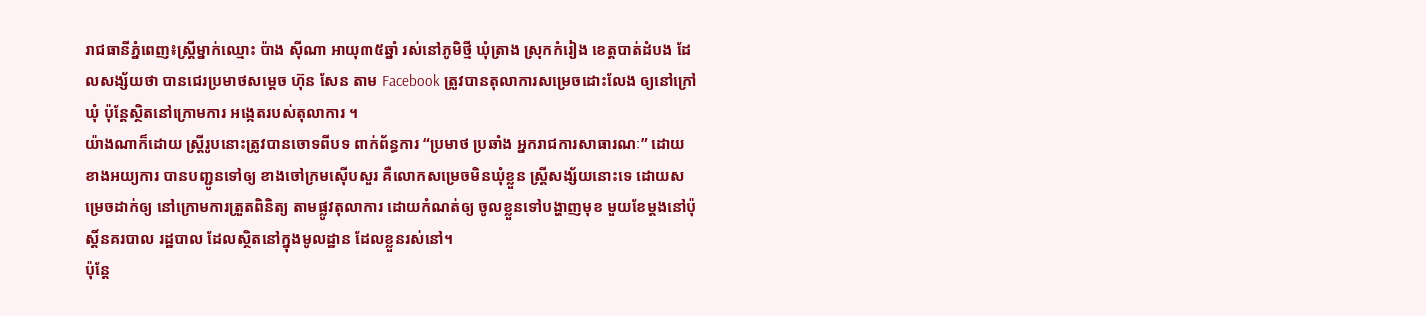រាជធានីភ្នំពេញ៖ស្ត្រីម្នាក់ឈ្មោះ ប៉ាង ស៊ីណា អាយុ៣៥ឆ្នាំ រស់នៅភូមិថ្មី ឃុំត្រាង ស្រុកកំរៀង ខេត្តបាត់ដំបង ដែលសង្ស័យថា បានជេរប្រមាថសម្តេច ហ៊ុន សែន តាម Facebook ត្រូវបានតុលាការសម្រេចដោះលែង ឲ្យនៅក្រៅឃុំ ប៉ុន្តែស្ថិតនៅក្រោមការ អង្កេតរបស់តុលាការ ។
យ៉ាងណាក៏ដោយ ស្ត្រីរូបនោះត្រូវបានចោទពីបទ ពាក់ព័ន្ធការ “ប្រមាថ ប្រឆាំង អ្នករាជការសាធារណៈ” ដោយខាងអយ្យការ បានបញ្ជូនទៅឲ្យ ខាងចៅក្រមស៊ើបសួរ គឺលោកសម្រេចមិនឃុំខ្លួន ស្ត្រីសង្ស័យនោះទេ ដោយសម្រេចដាក់ឲ្យ នៅក្រោមការត្រួតពិនិត្យ តាមផ្លូវតុលាការ ដោយកំណត់ឲ្យ ចូលខ្លួនទៅបង្ហាញមុខ មួយខែម្តងនៅប៉ុស្តិ៍នគរបាល រដ្ឋបាល ដែលស្ថិតនៅក្នុងមូលដ្ឋាន ដែលខ្លួនរស់នៅ។
ប៉ុន្តែ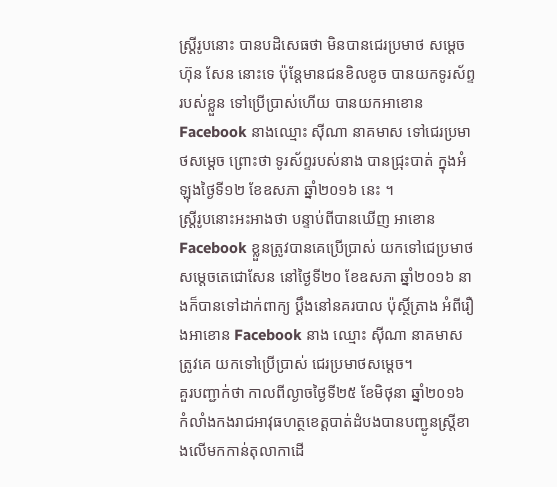ស្ត្រីរូបនោះ បានបដិសេធថា មិនបានជេរប្រមាថ សម្តេច ហ៊ុន សែន នោះទេ ប៉ុន្តែមានជនខិលខូច បានយកទូរស័ព្ទរបស់ខ្លួន ទៅប្រើប្រាស់ហើយ បានយកអាខោន Facebook នាងឈ្មោះ ស៊ីណា នាគមាស ទៅជេរប្រមាថសម្តេច ព្រោះថា ទូរស័ព្ទរបស់នាង បានជ្រុះបាត់ ក្នុងអំឡុងថ្ងៃទី១២ ខែឧសភា ឆ្នាំ២០១៦ នេះ ។
ស្ត្រីរូបនោះអះអាងថា បន្ទាប់ពីបានឃើញ អាខោន Facebook ខ្លួនត្រូវបានគេប្រើប្រាស់ យកទៅជេប្រមាថ សម្តេចតេជោសែន នៅថ្ងៃទី២០ ខែឧសភា ឆ្នាំ២០១៦ នាងក៏បានទៅដាក់ពាក្យ ប្តឹងនៅនគរបាល ប៉ុស្ថិ៍ត្រាង អំពីរឿងអាខោន Facebook នាង ឈ្មោះ ស៊ីណា នាគមាស ត្រូវគេ យកទៅប្រើប្រាស់ ជេរប្រមាថសម្តេច។
គួរបញ្ជាក់ថា កាលពីល្ងាចថ្ងៃទី២៥ ខែមិថុនា ឆ្នាំ២០១៦ កំលាំងកងរាជអាវុធហត្ថខេត្តបាត់ដំបងបានបញ្ជូនស្ត្រីខាងលើមកកាន់តុលាកាដើ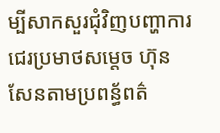ម្បីសាកសួរជុំវិញបញ្ហាការជេរប្រមាថសម្តេច ហ៊ុន សែនតាមប្រពន្ធ័ពត៌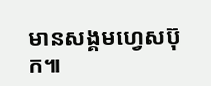មានសង្គមហ្វេសប៊ុក៕